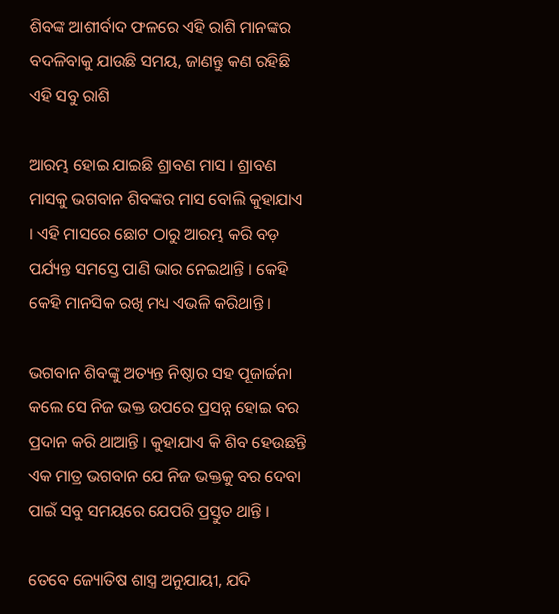ଶିବଙ୍କ ଆଶୀର୍ବାଦ ଫଳରେ ଏହି ରାଶି ମାନଙ୍କର ବଦଳିବାକୁ ଯାଉଛି ସମୟ, ଜାଣନ୍ତୁ କଣ ରହିଛି ଏହି ସବୁ ରାଶି

ଆରମ୍ଭ ହୋଇ ଯାଇଛି ଶ୍ରାବଣ ମାସ । ଶ୍ରାବଣ ମାସକୁ ଭଗବାନ ଶିବଙ୍କର ମାସ ବୋଲି କୁହାଯାଏ । ଏହି ମାସରେ ଛୋଟ ଠାରୁ ଆରମ୍ଭ କରି ବଡ଼ ପର୍ଯ୍ୟନ୍ତ ସମସ୍ତେ ପାଣି ଭାର ନେଇଥାନ୍ତି । କେହି କେହି ମାନସିକ ରଖି ମଧ୍ୟ ଏଭଳି କରିଥାନ୍ତି ।

ଭଗବାନ ଶିବଙ୍କୁ ଅତ୍ୟନ୍ତ ନିଷ୍ଠାର ସହ ପୂଜାର୍ଚ୍ଚନା କଲେ ସେ ନିଜ ଭକ୍ତ ଉପରେ ପ୍ରସନ୍ନ ହୋଇ ବର ପ୍ରଦାନ କରି ଥାଆନ୍ତି । କୁହାଯାଏ କି ଶିବ ହେଉଛନ୍ତି ଏକ ମାତ୍ର ଭଗବାନ ଯେ ନିଜ ଭକ୍ତକୁ ବର ଦେବା ପାଇଁ ସବୁ ସମୟରେ ଯେପରି ପ୍ରସ୍ତୁତ ଥାନ୍ତି ।

ତେବେ ଜ୍ୟୋତିଷ ଶାସ୍ତ୍ର ଅନୁଯାୟୀ, ଯଦି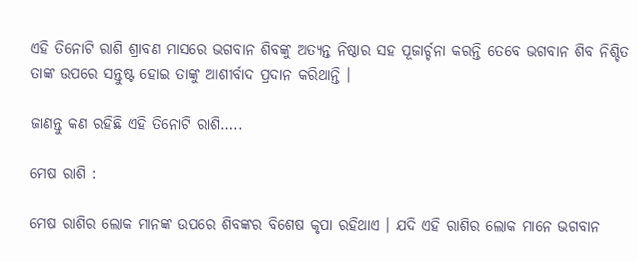ଏହି ତିନୋଟି ରାଶି ଶ୍ରାବଣ ମାସରେ ଭଗବାନ ଶିବଙ୍କୁ ଅତ୍ୟନ୍ତ ନିଷ୍ଠାର ସହ ପୂଜାର୍ଚ୍ଚନା କରନ୍ତି ତେବେ ଭଗବାନ ଶିବ ନିଶ୍ଚିତ ତାଙ୍କ ଉପରେ ସନ୍ତୁଷ୍ଟ ହୋଇ ତାଙ୍କୁ ଆଶୀର୍ବାଦ ପ୍ରଦାନ କରିଥାନ୍ତି ।

ଜାଣନ୍ତୁ କଣ ରହିଛି ଏହି ତିନୋଟି ରାଶି…..

ମେଷ ରାଶି :

ମେଷ ରାଶିର ଲୋକ ମାନଙ୍କ ଉପରେ ଶିବଙ୍କର ବିଶେଷ କୃପା ରହିଥାଏ । ଯଦି ଏହି ରାଶିର ଲୋକ ମାନେ ଭଗବାନ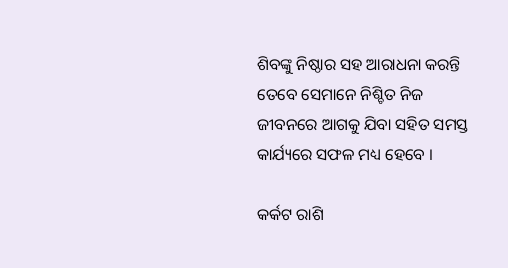ଶିବଙ୍କୁ ନିଷ୍ଠାର ସହ ଆରାଧନା କରନ୍ତି ତେବେ ସେମାନେ ନିଶ୍ଚିତ ନିଜ ଜୀବନରେ ଆଗକୁ ଯିବା ସହିତ ସମସ୍ତ କାର୍ଯ୍ୟରେ ସଫଳ ମଧ୍ୟ ହେବେ ।

କର୍କଟ ରାଶି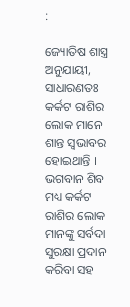:

ଜ୍ୟୋତିଷ ଶାସ୍ତ୍ର ଅନୁଯାୟୀ, ସାଧାରଣତଃ କର୍କଟ ରାଶିର ଲୋକ ମାନେ ଶାନ୍ତ ସ୍ୱଭାବର ହୋଇଥାନ୍ତି । ଭଗବାନ ଶିବ ମଧ୍ୟ କର୍କଟ ରାଶିର ଲୋକ ମାନଙ୍କୁ ସର୍ବଦା ସୁରକ୍ଷା ପ୍ରଦାନ କରିବା ସହ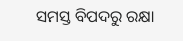ସମସ୍ତ ବିପଦରୁ ରକ୍ଷା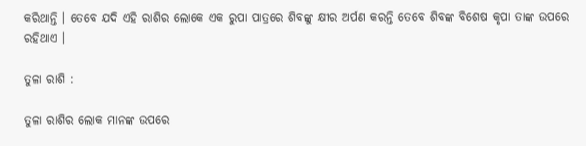କରିଥାନ୍ତି । ତେବେ ଯଦି ଏହି ରାଶିର ଲୋକେ ଏକ ରୁପା ପାତ୍ରରେ ଶିବଙ୍କୁ କ୍ଷୀର ଅର୍ପଣ କରନ୍ତି ତେବେ ଶିବଙ୍କ ବିଶେଷ କୃପା ତାଙ୍କ ଉପରେ ରହିଥାଏ ।

ତୁଳା ରାଶି :

ତୁଳା ରାଶିର ଲୋକ ମାନଙ୍କ ଉପରେ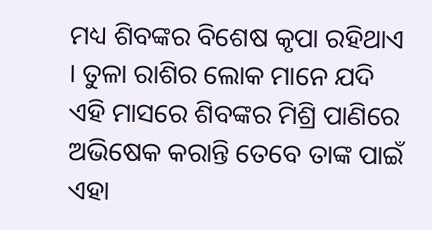ମଧ୍ୟ ଶିବଙ୍କର ବିଶେଷ କୃପା ରହିଥାଏ । ତୁଳା ରାଶିର ଲୋକ ମାନେ ଯଦି ଏହି ମାସରେ ଶିବଙ୍କର ମିଶ୍ରି ପାଣିରେ ଅଭିଷେକ କରାନ୍ତି ତେବେ ତାଙ୍କ ପାଇଁ ଏହା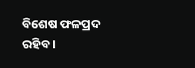ବିଶେଷ ଫଳପ୍ରଦ ରହିବ ।